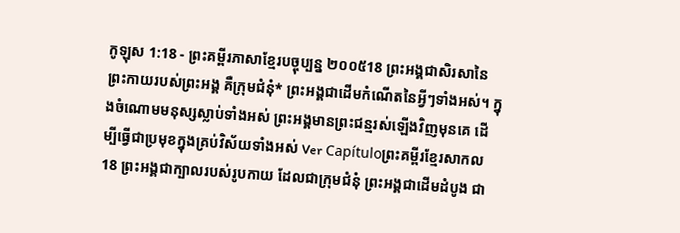កូឡុស 1:18 - ព្រះគម្ពីរភាសាខ្មែរបច្ចុប្បន្ន ២០០៥18 ព្រះអង្គជាសិរសានៃព្រះកាយរបស់ព្រះអង្គ គឺក្រុមជំនុំ* ព្រះអង្គជាដើមកំណើតនៃអ្វីៗទាំងអស់។ ក្នុងចំណោមមនុស្សស្លាប់ទាំងអស់ ព្រះអង្គមានព្រះជន្មរស់ឡើងវិញមុនគេ ដើម្បីធ្វើជាប្រមុខក្នុងគ្រប់វិស័យទាំងអស់ Ver Capítuloព្រះគម្ពីរខ្មែរសាកល18 ព្រះអង្គជាក្បាលរបស់រូបកាយ ដែលជាក្រុមជំនុំ ព្រះអង្គជាដើមដំបូង ជា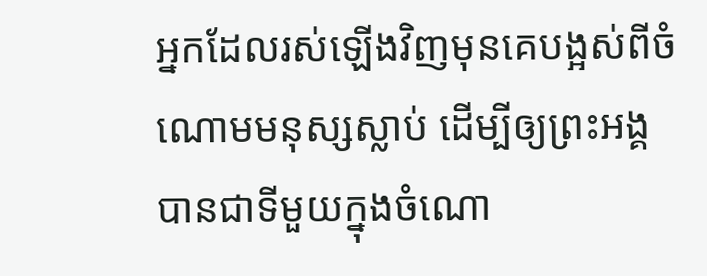អ្នកដែលរស់ឡើងវិញមុនគេបង្អស់ពីចំណោមមនុស្សស្លាប់ ដើម្បីឲ្យព្រះអង្គបានជាទីមួយក្នុងចំណោ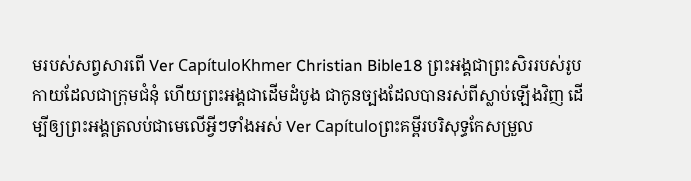មរបស់សព្វសារពើ Ver CapítuloKhmer Christian Bible18 ព្រះអង្គជាព្រះសិររបស់រូបកាយដែលជាក្រុមជំនុំ ហើយព្រះអង្គជាដើមដំបូង ជាកូនច្បងដែលបានរស់ពីស្លាប់ឡើងវិញ ដើម្បីឲ្យព្រះអង្គត្រលប់ជាមេលើអ្វីៗទាំងអស់ Ver Capítuloព្រះគម្ពីរបរិសុទ្ធកែសម្រួល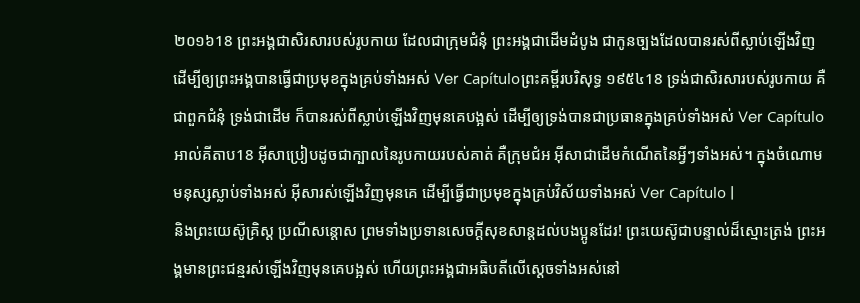២០១៦18 ព្រះអង្គជាសិរសារបស់រូបកាយ ដែលជាក្រុមជំនុំ ព្រះអង្គជាដើមដំបូង ជាកូនច្បងដែលបានរស់ពីស្លាប់ឡើងវិញ ដើម្បីឲ្យព្រះអង្គបានធ្វើជាប្រមុខក្នុងគ្រប់ទាំងអស់ Ver Capítuloព្រះគម្ពីរបរិសុទ្ធ ១៩៥៤18 ទ្រង់ជាសិរសារបស់រូបកាយ គឺជាពួកជំនុំ ទ្រង់ជាដើម ក៏បានរស់ពីស្លាប់ឡើងវិញមុនគេបង្អស់ ដើម្បីឲ្យទ្រង់បានជាប្រធានក្នុងគ្រប់ទាំងអស់ Ver Capítuloអាល់គីតាប18 អ៊ីសាប្រៀបដូចជាក្បាលនៃរូបកាយរបស់គាត់ គឺក្រុមជំអ អ៊ីសាជាដើមកំណើតនៃអ្វីៗទាំងអស់។ ក្នុងចំណោមមនុស្សស្លាប់ទាំងអស់ អ៊ីសារស់ឡើងវិញមុនគេ ដើម្បីធ្វើជាប្រមុខក្នុងគ្រប់វិស័យទាំងអស់ Ver Capítulo |
និងព្រះយេស៊ូគ្រិស្ត ប្រណីសន្ដោស ព្រមទាំងប្រទានសេចក្ដីសុខសាន្តដល់បងប្អូនដែរ! ព្រះយេស៊ូជាបន្ទាល់ដ៏ស្មោះត្រង់ ព្រះអង្គមានព្រះជន្មរស់ឡើងវិញមុនគេបង្អស់ ហើយព្រះអង្គជាអធិបតីលើស្ដេចទាំងអស់នៅ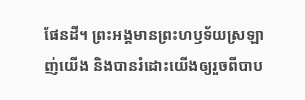ផែនដី។ ព្រះអង្គមានព្រះហឫទ័យស្រឡាញ់យើង និងបានរំដោះយើងឲ្យរួចពីបាប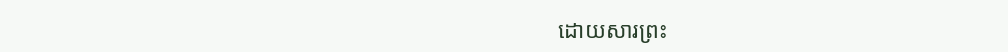ដោយសារព្រះ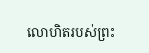លោហិតរបស់ព្រះ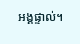អង្គផ្ទាល់។